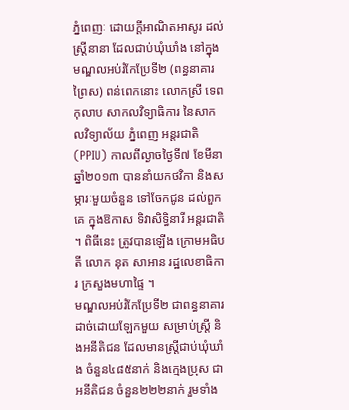ភ្នំពេញៈ ដោយក្តីអាណិតអាសូរ ដល់ស្រ្តីនានា ដែលជាប់ឃុំឃាំង នៅក្នុង មណ្ឌលអប់រំកែប្រែទី២ (ពន្ធនាគារព្រៃស) ពន់ពេកនោះ លោកស្រី ទេព កុលាប សាកលវិទ្យាធិការ នៃសាកលវិទ្យាល័យ ភ្នំពេញ អន្តរជាតិ (PPIU) កាលពីល្ងាចថ្ងៃទី៧ ខែមីនា ឆ្នាំ២០១៣ បាននាំយកថវិកា និងសម្ភារៈមួយចំនួន ទៅចែកជូន ដល់ពួកគេ ក្នុងឱកាស ទិវាសិទ្ធិនារី អន្តរជាតិ ។ ពិធីនេះ ត្រូវបានឡើង ក្រោមអធិបតី លោក នុត សាអាន រដ្ឋលេខាធិការ ក្រសួងមហាផ្ទៃ ។
មណ្ឌលអប់រំកែប្រែទី២ ជាពន្ធនាគារដាច់ដោយឡែកមួយ សម្រាប់ស្រ្តី និងអនីតិជន ដែលមានស្រ្តីជាប់ឃុំឃាំង ចំនួន៤៨៥នាក់ និងក្មេងប្រុស ជាអនីតិជន ចំនួន២២២នាក់ រួមទាំង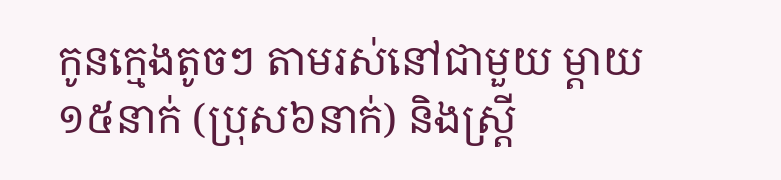កូនក្មេងតូចៗ តាមរស់នៅជាមួយ ម្តាយ១៥នាក់ (ប្រុស៦នាក់) និងស្រ្តី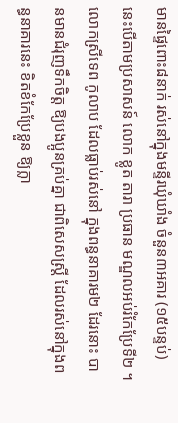មានផ្ទៃពោះ៨នាក់ រស់នៅក្នុងមន្ទីរឃុំឃាំង ចំនួន៣អគារ (១៥បន្ទប់) នេះបើតាមប្រសាសន៍ លោក ខ្លូត តារា ប្រធាន មណ្ឌលអប់រំកែប្រែទី២ ។
លោកស្រីទេព កូលាប ដែលធ្លាប់រស់នៅ ក្នុងពន្ធនាគារម២ ដែរនោះ បានមានជំរុញទឹកចិត្ត ឱ្យបងប្អូនគ្រប់គ្នា ជាពិសេសស្រ្តី ដែលរស់នៅក្នុងពន្ធនាគារនេះ ខិតខំកែប្រែខ្លួន ឱ្យក្លា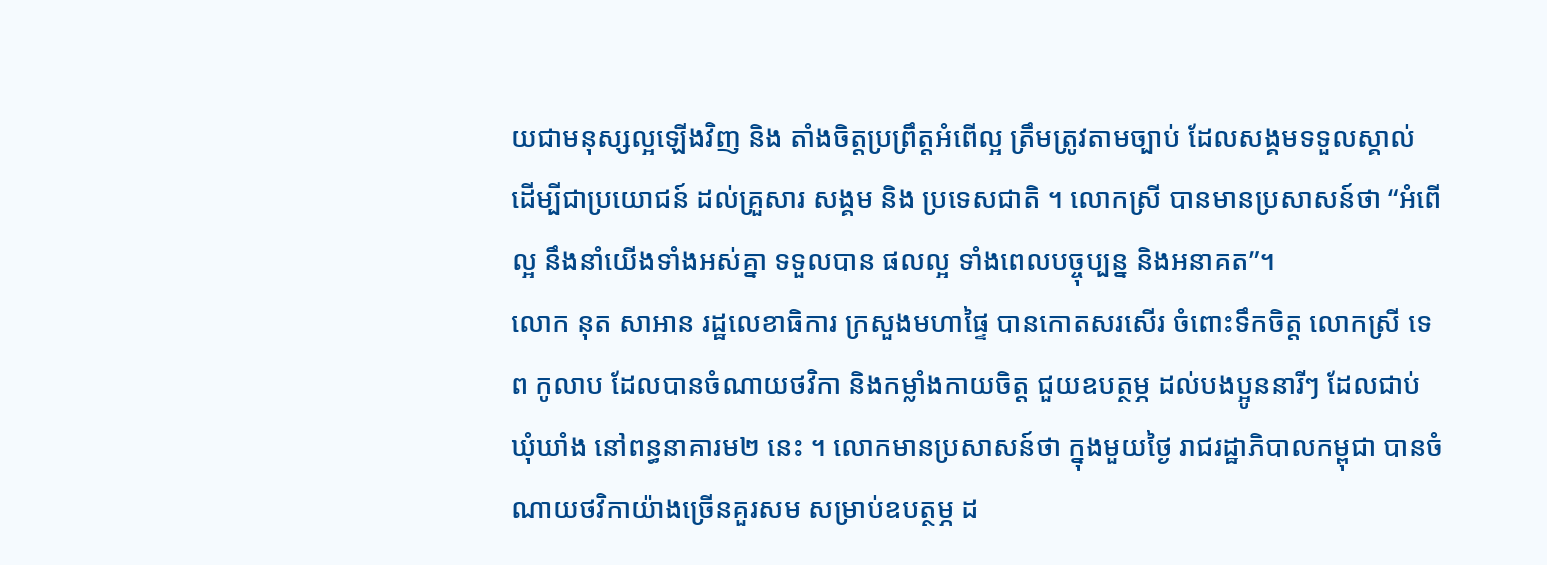យជាមនុស្សល្អឡើងវិញ និង តាំងចិត្តប្រព្រឹត្តអំពើល្អ ត្រឹមត្រូវតាមច្បាប់ ដែលសង្គមទទួលស្គាល់ ដើម្បីជាប្រយោជន៍ ដល់គ្រួសារ សង្គម និង ប្រទេសជាតិ ។ លោកស្រី បានមានប្រសាសន៍ថា “អំពើល្អ នឹងនាំយើងទាំងអស់គ្នា ទទួលបាន ផលល្អ ទាំងពេលបច្ចុប្បន្ន និងអនាគត”។
លោក នុត សាអាន រដ្ឋលេខាធិការ ក្រសួងមហាផ្ទៃ បានកោតសរសើរ ចំពោះទឹកចិត្ត លោកស្រី ទេព កូលាប ដែលបានចំណាយថវិកា និងកម្លាំងកាយចិត្ត ជួយឧបត្ថម្ភ ដល់បងប្អូននារីៗ ដែលជាប់ឃុំឃាំង នៅពន្ធនាគារម២ នេះ ។ លោកមានប្រសាសន៍ថា ក្នុងមួយថ្ងៃ រាជរដ្ឋាភិបាលកម្ពុជា បានចំណាយថវិកាយ៉ាងច្រើនគួរសម សម្រាប់ឧបត្ថម្ភ ដ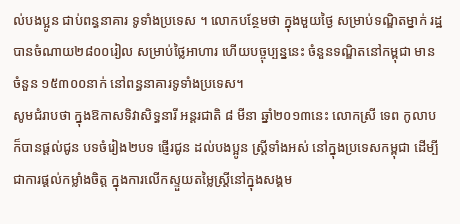ល់បងប្អូន ជាប់ពន្ធនាគារ ទូទាំងប្រទេស ។ លោកបន្ថែមថា ក្នុងមួយថ្ងៃ សម្រាប់ទណ្ឌិតម្នាក់ រដ្ឋបានចំណាយ២៨០០រៀល សម្រាប់ថ្លៃអាហារ ហើយបច្ចុប្បន្ននេះ ចំនួនទណ្ឌិតនៅកម្ពុជា មានចំនួន ១៥៣០០នាក់ នៅពន្ធនាគារទូទាំងប្រទេស។
សូមជំរាបថា ក្នុងឱកាសទិវាសិទ្ធនារី អន្តរជាតិ ៨ មីនា ឆ្នាំ២០១៣នេះ លោកស្រី ទេព កូលាប ក៏បានផ្តល់ជូន បទចំរៀង២បទ ផ្ញើរជូន ដល់បងប្អូន ស្រ្តីទាំងអស់ នៅក្នុងប្រទេសកម្ពុជា ដើម្បីជាការផ្តល់កម្លាំងចិត្ត ក្នុងការលើកស្ទួយតម្លៃស្រ្តីនៅក្នុងសង្គម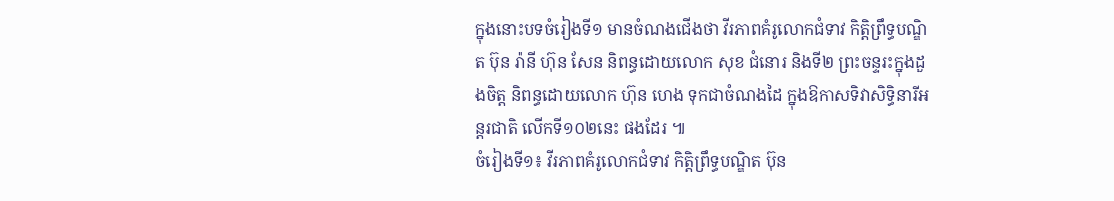ក្នុងនោះបទចំរៀងទី១ មានចំណងជើងថា វីរភាពគំរូលោកជំទាវ កិត្តិព្រឹទ្ធបណ្ឌិត ប៊ុន រ៉ានី ហ៊ុន សែន និពន្ធដោយលោក សុខ ជំនោរ និងទី២ ព្រះចន្ទរះក្នុងដួងចិត្ត និពន្ធដោយលោក ហ៊ុន ហេង ទុកជាចំណងដៃ ក្នុងឱកាសទិវាសិទ្ធិនារីអន្តរជាតិ លើកទី១០២នេះ ផងដែរ ៕
ចំរៀងទី១៖ វីរភាពគំរូលោកជំទាវ កិត្តិព្រឹទ្ធបណ្ឌិត ប៊ុន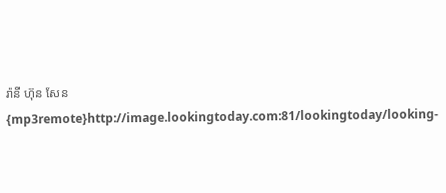រ៉ានី ហ៊ុន សែន
{mp3remote}http://image.lookingtoday.com:81/lookingtoday/looking-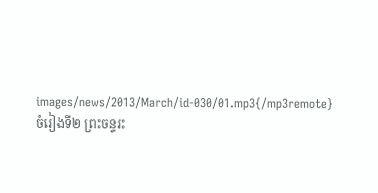images/news/2013/March/id-030/01.mp3{/mp3remote}
ចំរៀងទី២ ព្រះចន្ទរះ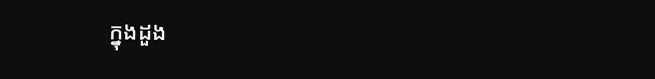ក្នុងដួង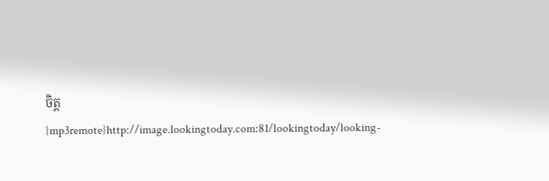ចិត្ត
{mp3remote}http://image.lookingtoday.com:81/lookingtoday/looking-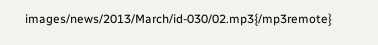images/news/2013/March/id-030/02.mp3{/mp3remote}